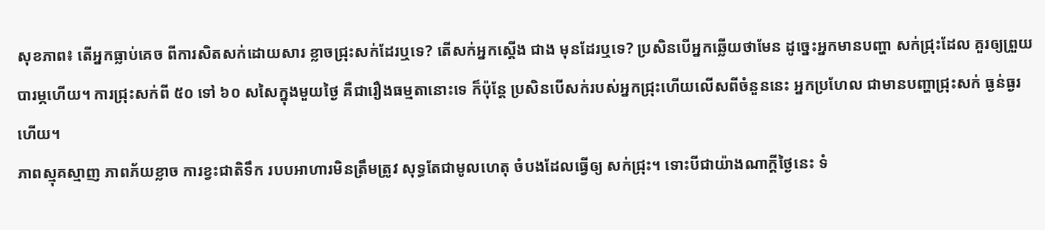សុខភាព៖ តើអ្នកធ្លាប់គេច ពីការសិតសក់ដោយសារ ខ្លាចជ្រុះសក់ដែរឬទេ? តើសក់អ្នកស្តើង ជាង មុនដែរឬទេ? ប្រសិនបើអ្នកឆ្លើយថាមែន ដូច្នេះអ្នកមានបញ្ហា សក់ជ្រុះដែល គួរឲ្យព្រួយ បារម្ភហើយ។ ការជ្រុះសក់ពី ៥០ ទៅ ៦០ សសៃក្នុងមួយថ្ងៃ គឺជារឿងធម្មតានោះទេ ក៏ប៉ុន្តែ ប្រសិនបើសក់របស់អ្នកជ្រុះហើយលើសពីចំនួននេះ អ្នកប្រហែល ជាមានបញ្ហាជ្រុះសក់ ធ្ងន់ធ្ងរហើយ។
ភាពស្មុគស្មាញ ភាពភ័យខ្លាច ការខ្វះជាតិទឹក របបអាហារមិនត្រឹមត្រូវ សុទ្ធតែជាមូលហេតុ ចំបងដែលធ្វើឲ្យ សក់ជ្រុះ។ ទោះបីជាយ៉ាងណាក្តីថ្ងៃនេះ ទំ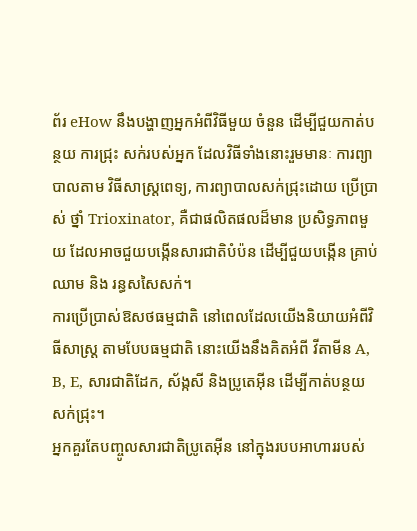ព័រ eHow នឹងបង្ហាញអ្នកអំពីវិធីមួយ ចំនួន ដើម្បីជួយកាត់បន្ថយ ការជ្រុះ សក់របស់អ្នក ដែលវិធីទាំងនោះរួមមានៈ ការព្យាបាលតាម វិធីសាស្ត្រពេទ្យ, ការព្យាបាលសក់ជ្រុះដោយ ប្រើប្រាស់ ថ្នាំ Trioxinator, គឺជាផលិតផលដ៏មាន ប្រសិទ្ធភាពមួយ ដែលអាចជួយបង្កើនសារជាតិបំប៉ន ដើម្បីជួយបង្កើន គ្រាប់ឈាម និង រន្ធសសៃសក់។
ការប្រើប្រាស់ឱសថធម្មជាតិ នៅពេលដែលយើងនិយាយអំពីវិធីសាស្រ្ត តាមបែបធម្មជាតិ នោះយើងនឹងគិតអំពី វីតាមីន A, B, E, សារជាតិដែក, ស័ង្កសី និងប្រូតេអ៊ីន ដើម្បីកាត់បន្ថយ សក់ជ្រុះ។
អ្នកគួរតែបញ្ចូលសារជាតិប្រូតេអ៊ីន នៅក្នុងរបបអាហាររបស់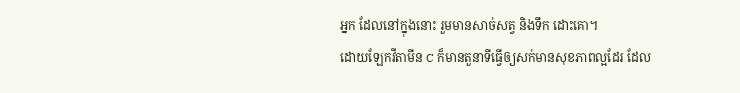អ្នក ដែលនៅក្នុងនោះ រួមមានសាច់សត្វ និងទឹក ដោះគោ។
ដោយឡែកវីតាមីន C ក៏មានតួនាទីធ្វើឲ្យសក់មានសុខភាពល្អដែរ ដែល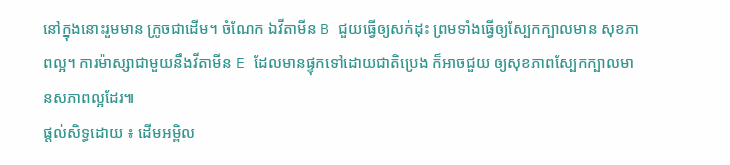នៅក្នុងនោះរួមមាន ក្រូចជាដើម។ ចំណែក ឯវីតាមីន B ជួយធ្វើឲ្យសក់ដុះ ព្រមទាំងធ្វើឲ្យស្បែកក្បាលមាន សុខភាពល្អ។ ការម៉ាស្សាជាមួយនឹងវីតាមីន E ដែលមានផ្ទុកទៅដោយជាតិប្រេង ក៏អាចជួយ ឲ្យសុខភាពស្បែកក្បាលមានសភាពល្អដែរ៕
ផ្តល់សិទ្ធដោយ ៖ ដើមអម្ពិល